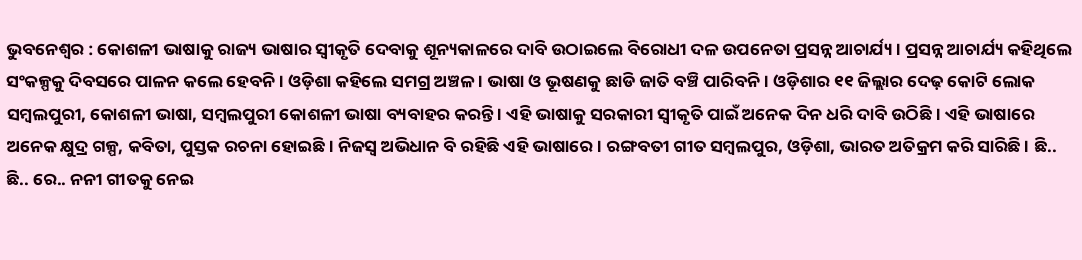ଭୁବନେଶ୍ୱର : କୋଶଳୀ ଭାଷାକୁ ରାଜ୍ୟ ଭାଷାର ସ୍ଵୀକୃତି ଦେବାକୁ ଶୂନ୍ୟକାଳରେ ଦାବି ଉଠାଇଲେ ବିରୋଧୀ ଦଳ ଉପନେତା ପ୍ରସନ୍ନ ଆଚାର୍ଯ୍ୟ । ପ୍ରସନ୍ନ ଆଚାର୍ଯ୍ୟ କହିଥିଲେ ସଂକଳ୍ପକୁ ଦିବସରେ ପାଳନ କଲେ ହେବନି । ଓଡ଼ିଶା କହିଲେ ସମଗ୍ର ଅଞ୍ଚଳ । ଭାଷା ଓ ଭୂଷଣକୁ ଛାଡି ଜାତି ବଞ୍ଚି ପାରିବନି । ଓଡ଼ିଶାର ୧୧ ଜିଲ୍ଲାର ଦେଢ଼ କୋଟି ଲୋକ ସମ୍ବଲପୁରୀ, କୋଶଳୀ ଭାଷା, ସମ୍ବଲପୁରୀ କୋଶଳୀ ଭାଷା ବ୍ୟବାହର କରନ୍ତି । ଏହି ଭାଷାକୁ ସରକାରୀ ସ୍ଵୀକୃତି ପାଇଁ ଅନେକ ଦିନ ଧରି ଦାବି ଉଠିଛି । ଏହି ଭାଷାରେ ଅନେକ କ୍ଷୁଦ୍ର ଗଳ୍ପ, କବିତା, ପୁସ୍ତକ ରଚନା ହୋଇଛି । ନିଜସ୍ଵ ଅଭିଧାନ ବି ରହିଛି ଏହି ଭାଷାରେ । ରଙ୍ଗବତୀ ଗୀତ ସମ୍ବଲପୁର, ଓଡ଼ିଶା, ଭାରତ ଅତିକ୍ରମ କରି ସାରିଛି । ଛି.. ଛି.. ରେ.. ନନୀ ଗୀତକୁ ନେଇ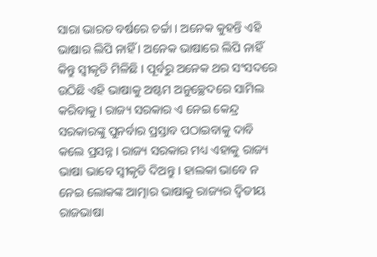ସାରା ଭାରତ ବର୍ଷରେ ଚର୍ଚ୍ଚା । ଅନେକ କୁହନ୍ତି ଏହି ଭାଷାର ଲିପି ନାହିଁ । ଅନେକ ଭାଷାରେ ଲିପି ନାହିଁ କିନ୍ତୁ ସ୍ଵୀକୃତି ମିଳିଛି । ପୂର୍ବରୁ ଅନେକ ଥର ସଂସଦରେ ଉଠିଛି ଏହି ଭାଷାକୁ ଅଷ୍ଟମ ଅନୁଚ୍ଛେଦରେ ସାମିଲ କରିବାକୁ । ରାଜ୍ୟ ସରକାର ଏ ନେଇ କେନ୍ଦ୍ର ସରକାରଙ୍କୁ ପୁନର୍ବାର ପ୍ରସ୍ତାବ ପଠାଇବାକୁ ଦାବି କଲେ ପ୍ରସନ୍ନ । ରାଜ୍ୟ ସରକାର ମଧ୍ୟ ଏହାକୁ ରାଜ୍ୟ ଭାଷା ଭାବେ ସ୍ଵୀକୃତି ଦିଅନ୍ତୁ । ହାଲକା ଭାବେ ନ ନେଇ ଲୋକଙ୍କ ଆତ୍ମାର ଭାଷାକୁ ରାଜ୍ୟର ଦ୍ୱିତୀୟ ରାଜଭାଷା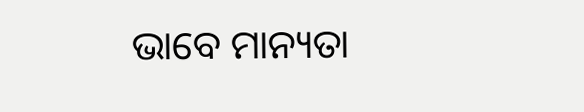ଭାବେ ମାନ୍ୟତା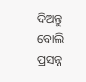ଦିଅନ୍ତୁ ବୋଲି ପ୍ରସନ୍ନ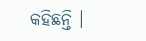କହିଛନ୍ତି ।